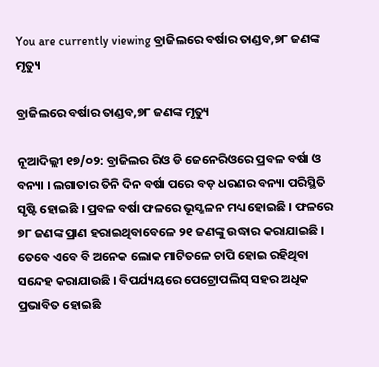You are currently viewing ବ୍ରାଜିଲରେ ବର୍ଷାର ତାଣ୍ଡବ,୭୮ ଜଣଙ୍କ ମୃତ୍ୟୁ

ବ୍ରାଜିଲରେ ବର୍ଷାର ତାଣ୍ଡବ,୭୮ ଜଣଙ୍କ ମୃତ୍ୟୁ

ନୂଆଦିଲ୍ଲୀ ୧୭/୦୨: ବ୍ରାଜିଲର ରିଓ ଡି ଜେନେରିଓରେ ପ୍ରବଳ ବର୍ଷା ଓ ବନ୍ୟା । ଲଗାତାର ତିନି ଦିନ ବର୍ଷା ପରେ ବଡ଼ ଧରଣର ବନ୍ୟା ପରିସ୍ଥିତି ସୃଷ୍ଟି ହୋଇଛି । ପ୍ରବଳ ବର୍ଷା ଫଳରେ ଭୂସ୍ଖଳନ ମଧ୍ୟ ହୋଇଛି । ଫଳରେ ୭୮ ଜଣଙ୍କ ପ୍ରାଣ ହରାଇଥିବାବେଳେ ୨୧ ଜଣଙ୍କୁ ଉଦ୍ଧାର କରାଯାଇଛି । ତେବେ ଏବେ ବି ଅନେକ ଲୋକ ମାଟିତଳେ ଚାପି ହୋଇ ରହିଥିବା ସନ୍ଦେହ କରାଯାଉଛି । ବିପର୍ଯ୍ୟୟରେ ପେଟ୍ରୋପଲିସ୍ ସହର ଅଧିକ ପ୍ରଭାବିତ ହୋଇଛି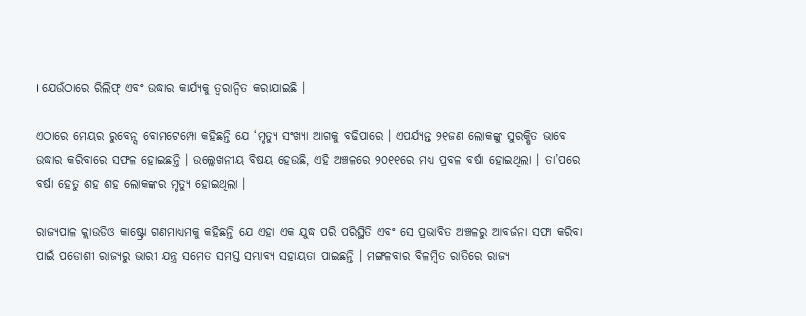। ଯେଉଁଠାରେ ରିଲିଫ୍ ଏବଂ ଉଦ୍ଧାର କାର୍ଯ୍ୟକୁ ତ୍ୱରାନ୍ୱିତ କରାଯାଇଛି ।

ଏଠାରେ ମେୟର ରୁବେନ୍ସ ବୋମଟେମ୍ପୋ କହିଛନ୍ତି ଯେ ‘ମୃତ୍ୟୁ ସଂଖ୍ୟା ଆଗକୁ ବଢିପାରେ । ଏପର୍ଯ୍ୟନ୍ତ ୨୧ଜଣ ଲୋକଙ୍କୁ ସୁରକ୍ଷିତ ଭାବେ ଉଦ୍ଧାର କରିବାରେ ସଫଳ ହୋଇଛନ୍ତି । ଉଲ୍ଲେଖନୀୟ ବିଷୟ ହେଉଛି, ଏହି ଅଞ୍ଚଳରେ ୨୦୧୧ରେ ମଧ୍ୟ ପ୍ରବଳ ବର୍ଷା ହୋଇଥିଲା । ତା’ପରେ ବର୍ଷା ହେତୁ ଶହ ଶହ ଲୋକଙ୍କର ମୃତ୍ୟୁ ହୋଇଥିଲା ।

ରାଜ୍ୟପାଳ କ୍ଲାଉଡିଓ କାଷ୍ଟ୍ରୋ ଗଣମାଧ୍ୟମକୁ କହିଛନ୍ତି ଯେ ଏହା ଏକ ଯୁଦ୍ଧ ପରି ପରିସ୍ଥିତି ଏବଂ ସେ ପ୍ରଭାବିତ ଅଞ୍ଚଳରୁ ଆବର୍ଜନା ସଫା କରିବା ପାଇଁ ପଡୋଶୀ ରାଜ୍ୟରୁ ଭାରୀ ଯନ୍ତ୍ର ସମେତ ସମସ୍ତ ସମ୍ଭାବ୍ୟ ସହାୟତା ପାଇଛନ୍ତି । ମଙ୍ଗଳବାର ବିଳମ୍ବିତ ରାତିରେ ରାଜ୍ୟ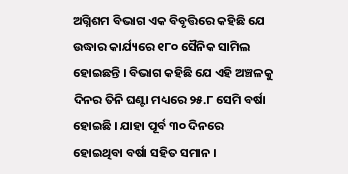ଅଗ୍ନିଶମ ବିଭାଗ ଏକ ବିବୃତ୍ତିରେ କହିଛି ଯେ ଉଦ୍ଧାର କାର୍ଯ୍ୟରେ ୧୮୦ ସୈନିକ ସାମିଲ ହୋଇଛନ୍ତି । ବିଭାଗ କହିଛି ଯେ ଏହି ଅଞ୍ଚଳକୁ ଦିନର ତିନି ଘଣ୍ଟା ମଧ୍ୟରେ ୨୫.୮ ସେମି ବର୍ଷା ହୋଇଛି । ଯାହା ପୂର୍ବ ୩୦ ଦିନରେ ହୋଇଥିବା ବର୍ଷା ସହିତ ସମାନ ।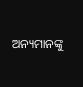ଅନ୍ୟମାନଙ୍କୁ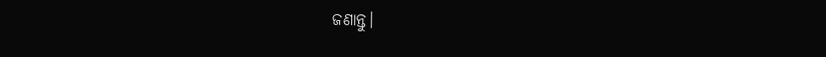ଜଣାନ୍ତୁ।